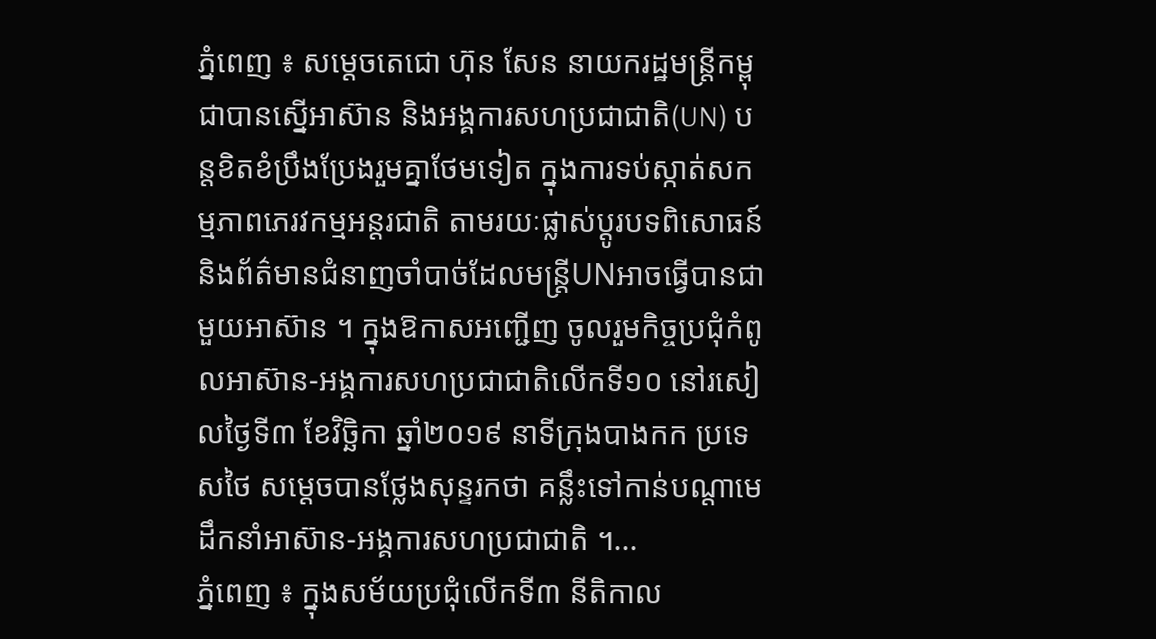ភ្នំពេញ ៖ សម្តេចតេជោ ហ៊ុន សែន នាយករដ្ឋមន្រ្តីកម្ពុជាបានស្នើអាស៊ាន និងអង្គការសហប្រជាជាតិ(UN) បន្តខិតខំប្រឹងប្រែងរួមគ្នាថែមទៀត ក្នុងការទប់ស្កាត់សកម្មភាពភេរវកម្មអន្តរជាតិ តាមរយៈផ្លាស់ប្តូរបទពិសោធន៍ និងព័ត៌មានជំនាញចាំបាច់ដែលមន្រ្តីUNអាចធ្វើបានជាមួយអាស៊ាន ។ ក្នុងឱកាសអញ្ជើញ ចូលរួមកិច្ចប្រជុំកំពូលអាស៊ាន-អង្គការសហប្រជាជាតិលើកទី១០ នៅរសៀលថ្ងៃទី៣ ខែវិច្ឆិកា ឆ្នាំ២០១៩ នាទីក្រុងបាងកក ប្រទេសថៃ សម្តេចបានថ្លែងសុន្ទរកថា គន្លឹះទៅកាន់បណ្តាមេដឹកនាំអាស៊ាន-អង្គការសហប្រជាជាតិ ។...
ភ្នំពេញ ៖ ក្នុងសម័យប្រជុំលើកទី៣ នីតិកាល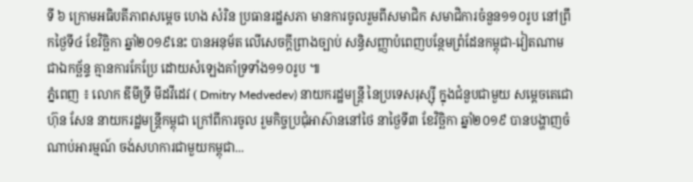ទី ៦ ក្រោមអធិបតីភាពសម្តេច ហេង សំរិន ប្រធានរដ្ឋសភា មានការចូលរួមពីសមាជិក សមាជិការចំនួន១១០រូប នៅព្រឹកថ្ងៃទី៤ ខែវិច្ឆិកា ឆ្នាំ២០១៩នេះ បានអនុម័ត លើសេចក្តីព្រាងច្បាប់ សន្ធិសញ្ញាបំពេញបន្ថែមព្រំដែនកម្ពុជា-វៀតណាមជាឯកច្ឆ័ន្ទ គ្មានការកែប្រែ ដោយសំឡេងគាំទ្រទាំង១១០រូប ៕
ភ្នំពេញ ៖ លោក ឌីមីទ្រី មីដវីដេវ ( Dmitry Medvedev) នាយករដ្ឋមន្រ្តី នៃប្រទេសរុស្ស៊ី ក្នុងជំនួបជាមួយ សម្តេចតេជោ ហ៊ុន សែន នាយករដ្ឋមន្រ្តីកម្ពុជា ក្រៅពីការចូល រួមកិច្ចប្រជុំអាស៊ាននៅថៃ នាថ្ងៃទី៣ ខែវិច្ឆិកា ឆ្នាំ២០១៩ បានបង្ហាញចំណាប់អារម្មណ៍ ចង់សហការជាមួយកម្ពុជា...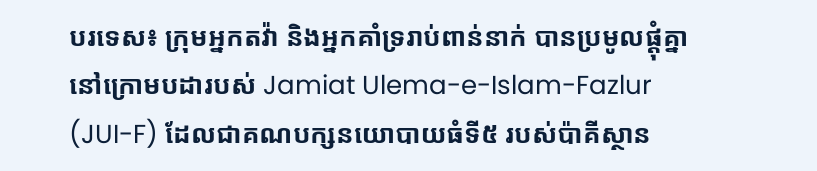បរទេស៖ ក្រុមអ្នកតវ៉ា និងអ្នកគាំទ្ររាប់ពាន់នាក់ បានប្រមូលផ្តុំគ្នានៅក្រោមបដារបស់ Jamiat Ulema-e-Islam-Fazlur (JUI-F) ដែលជាគណបក្សនយោបាយធំទី៥ របស់ប៉ាគីស្ថាន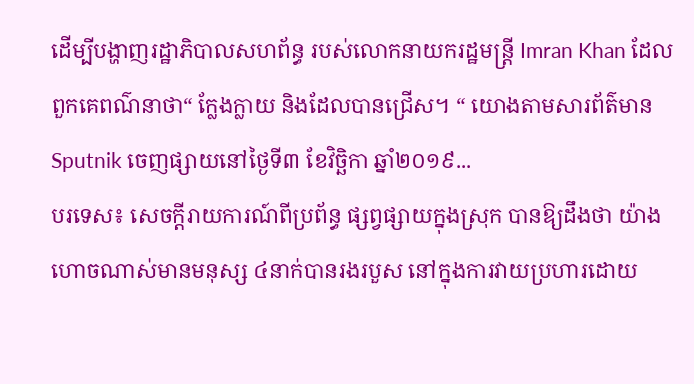ដើម្បីបង្ហាញរដ្ឋាភិបាលសហព័ន្ធ របស់លោកនាយករដ្ឋមន្រ្តី Imran Khan ដែលពួកគេពណ៌នាថា“ ក្លែងក្លាយ និងដែលបានជ្រើស។ “ យោងតាមសារព័ត៌មាន Sputnik ចេញផ្សាយនៅថ្ងៃទី៣ ខែវិច្ឆិកា ឆ្នាំ២០១៩...
បរទេស៖ សេចក្តីរាយការណ៍ពីប្រព័ន្ធ ផ្សព្វផ្សាយក្នុងស្រុក បានឱ្យដឹងថា យ៉ាងហោចណាស់មានមនុស្ស ៤នាក់បានរងរបួស នៅក្នុងការវាយប្រហារដោយ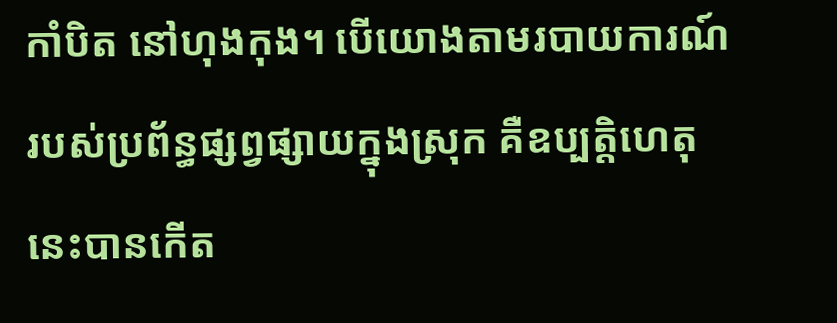កាំបិត នៅហុងកុង។ បើយោងតាមរបាយការណ៍ របស់ប្រព័ន្ធផ្សព្វផ្សាយក្នុងស្រុក គឺឧប្បត្តិហេតុនេះបានកើត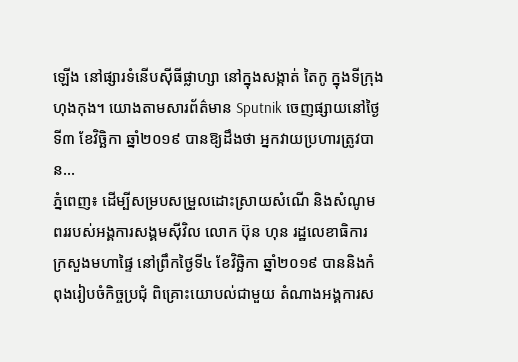ឡើង នៅផ្សារទំនើបស៊ីធីផ្លាហ្សា នៅក្នុងសង្កាត់ តៃកូ ក្នុងទីក្រុងហុងកុង។ យោងតាមសារព័ត៌មាន Sputnik ចេញផ្សាយនៅថ្ងៃទី៣ ខែវិច្ឆិកា ឆ្នាំ២០១៩ បានឱ្យដឹងថា អ្នកវាយប្រហារត្រូវបាន...
ភ្នំពេញ៖ ដើម្បីសម្របសម្រួលដោះស្រាយសំណើ និងសំណូមពររបស់អង្គការសង្គមស៊ីវិល លោក ប៊ុន ហុន រដ្ឋលេខាធិការ ក្រសួងមហាផ្ទៃ នៅព្រឹកថ្ងៃទី៤ ខែវិច្ឆិកា ឆ្នាំ២០១៩ បាននិងកំពុងរៀបចំកិច្ចប្រជុំ ពិគ្រោះយោបល់ជាមួយ តំណាងអង្គការស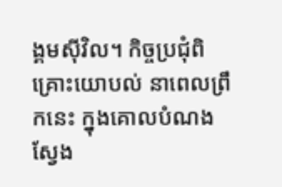ង្គមស៊ីវិល។ កិច្ចប្រជុំពិគ្រោះយោបល់ នាពេលព្រឹកនេះ ក្នុងគោលបំណងស្វែង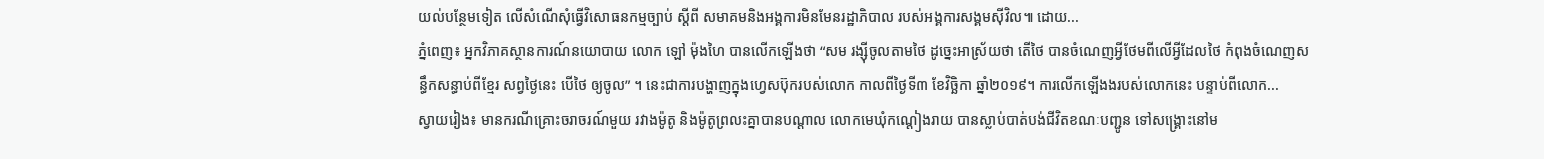យល់បន្ថែមទៀត លើសំណើសុំធ្វើវិសោធនកម្មច្បាប់ ស្តីពី សមាគមនិងអង្គការមិនមែនរដ្ឋាភិបាល របស់អង្គការសង្គមស៊ីវិល៕ ដោយ...
ភ្នំពេញ៖ អ្នកវិភាគស្ថានការណ៍នយោបាយ លោក ឡៅ ម៉ុងហៃ បានលើកឡើងថា “សម រង្ស៊ីចូលតាមថៃ ដូច្នេះអាស្រ័យថា តើថៃ បានចំណេញអ្វីថែមពីលើអ្វីដែលថៃ កំពុងចំណេញសន្ធឹកសន្ធាប់ពីខ្មែរ សព្វថ្ងៃនេះ បើថៃ ឲ្យចូល” ។ នេះជាការបង្ហាញក្នុងហ្វេសប៊ុករបស់លោក កាលពីថ្ងៃទី៣ ខែវិច្ឆិកា ឆ្នាំ២០១៩។ ការលើកឡើងងរបស់លោកនេះ បន្ទាប់ពីលោក...
ស្វាយរៀង៖ មានករណីគ្រោះចរាចរណ៍មួយ រវាងម៉ូតូ និងម៉ូតូព្រលះគ្នាបានបណ្តាល លោកមេឃុំកណ្តៀងរាយ បានស្លាប់បាត់បង់ជីវិតខណៈបញ្ជូន ទៅសង្គ្រោះនៅម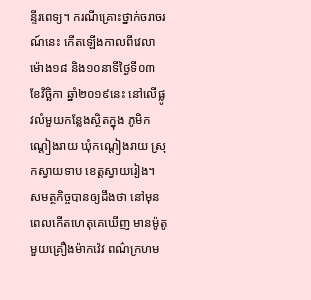ន្ទីរពេទ្យ។ ករណីគ្រោះថ្នាក់ចរាចរណ៍នេះ កើតឡើងកាលពីវេលាម៉ោង១៨ និង១០នាទីថ្ងៃទី០៣ ខែវិច្ឆិកា ឆ្នាំ២០១៩នេះ នៅលើផ្លូវលំមួយកន្លែងស្ថិតក្នុង ភូមិកណ្តៀងរាយ ឃុំកណ្តៀងរាយ ស្រុកស្វាយទាប ខេត្តស្វាយរៀង។ សមត្ថកិច្ចបានឲ្យដឹងថា នៅមុនពេលកើតហេតុគេឃើញ មានម៉ូតូមួយគ្រឿងម៉ាកវ៉េវ ពណ៌ក្រហម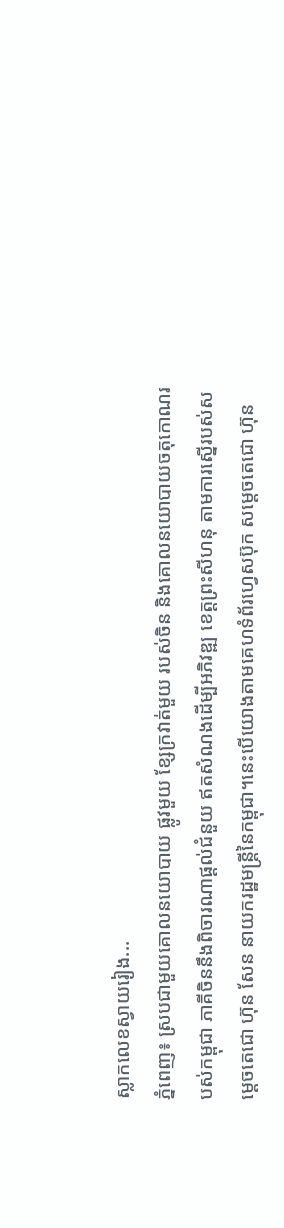ស្លាកលេខស្វាយរៀង...
ភ្នំពេញ៖ ស្របជាមួយគោលនយោបាយ ផ្លូវមួយ ខ្សែក្រវាត់មួយ របស់ចិន និងគោលនយោបាយចតុកោណរបស់កម្ពុជា ភាគីចិននឹងពិចារណាផ្ដល់ជំនួយ ឥតសំណងដើម្បីអភិវឌ្ឍ ខេត្តព្រះសីហនុ តាមការស្នើរបស់សម្ដេចតេជោ ហ៊ុន សែន នាយករដ្ឋមន្ត្រីនៃកម្ពុជា។នេះបើយោងតាមគេហទំព័រហ្វេសប៊ុក សម្ដេចតេជោ ហ៊ុន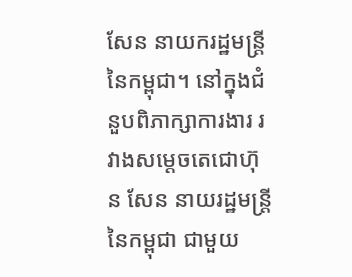សែន នាយករដ្ឋមន្រ្តីនៃកម្ពុជា។ នៅក្នុងជំនួបពិភាក្សាការងារ រវាងសម្ដេចតេជោហ៊ុន សែន នាយរដ្ឋមន្រ្តីនៃកម្ពុជា ជាមួយ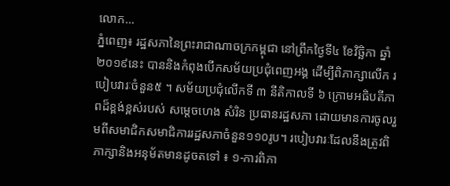លោក...
ភ្នំពេញ៖ រដ្ឋសភានៃព្រះរាជាណាចក្រកម្ពុជា នៅព្រឹកថ្ងៃទី៤ ខែវិច្ឆិកា ឆ្នាំ២០១៩នេះ បាននិងកំពុងបើកសម័យប្រជុំពេញអង្គ ដើម្បីពិភាក្សាលើក របៀបវារៈចំនួន៥ ។ សម័យប្រជុំលើកទី ៣ នីតិកាលទី ៦ ក្រោមអធិបតីភាពដ៏ខ្ពង់ខ្ពស់របស់ សម្តេចហេង សំរិន ប្រធានរដ្ឋសភា ដោយមានការចូលរួមពីសមាជិកសមាជិការរដ្ឋសភាចំនួន១១០រូប។ របៀបវារៈដែលនឹងត្រូវពិភាក្សានិងអនុម័តមានដូចតទៅ ៖ ១-ការពិភា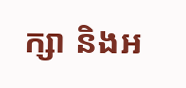ក្សា និងអ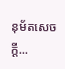នុម័តសេចក្តី...